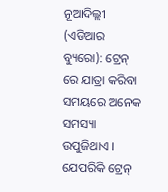ନୂଆଦିଲ୍ଲୀ (ଏଡିଆର ବ୍ୟୁରୋ): ଟ୍ରେନ୍ ରେ ଯାତ୍ରା କରିବା ସମୟରେ ଅନେକ ସମସ୍ୟା ଉପୁଜିଥାଏ । ଯେପରିକି ଟ୍ରେନ୍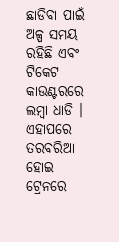ଛାଡିବା ପାଇଁ ଅଳ୍ପ ସମୟ ରହିଛି ଏବଂ ଟିକେଟ କାଉଣ୍ଟରରେ ଲମ୍ବା ଧାଡି । ଏହାପରେ ତରବରିଆ ହୋଇ ଟ୍ରେନରେ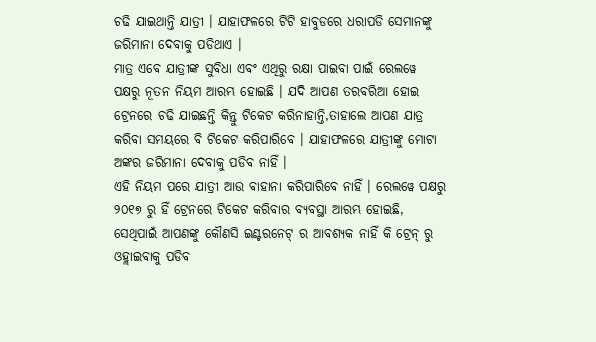ଚଢି ଯାଇଥାନ୍ତି ଯାତ୍ରୀ । ଯାହାଫଳରେ ଟିଟି ହାବୁଡରେ ଧରାପଡି ସେମାନଙ୍କୁ ଜରିମାନା ଦେବାକୁ ପଡିଥାଏ ।
ମାତ୍ର ଏବେ ଯାତ୍ରୀଙ୍କ ସୁବିଧା ଏବଂ ଏଥିରୁ ରକ୍ଷା ପାଇବା ପାଇଁ ରେଲୱେ ପକ୍ଷରୁ ନୂତନ ନିୟମ ଆରମ୍ଭ ହୋଇଛି । ଯଦି ଆପଣ ତରବରିଆ ହୋଇ ଟ୍ରେନରେ ଚଢି ଯାଇଛନ୍ତି କିନ୍ତୁ ଟିକେଟ କରିନାହାନ୍ତି,ତାହାଲେ ଆପଣ ଯାତ୍ର କରିବା ସମୟରେ ବି ଟିକେଟ କରିପାରିବେ । ଯାହାଫଳରେ ଯାତ୍ରୀଙ୍କୁ ମୋଟା ଅଙ୍କର ଜରିମାନା ଦେବାକୁ ପଡିବ ନାହିଁ ।
ଏହି ନିୟମ ପରେ ଯାତ୍ରୀ ଆଉ ବାହାନା କରିପାରିବେ ନାହିଁ । ରେଲୱେ ପକ୍ଷରୁ ୨୦୧୭ ରୁ ହିଁ ଟ୍ରେନରେ ଟିକେଟ କରିବାର ବ୍ୟବସ୍ଥା ଆରମ୍ଭ ହୋଇଛି, ସେଥିପାଇଁ ଆପଣଙ୍କୁ କୌଣସି ଇଣ୍ଟରନେଟ୍ ର ଆବଶ୍ୟକ ନାହିଁ କି ଟ୍ରେନ୍ ରୁ ଓହ୍ଲାଇବାକୁ ପଡିବ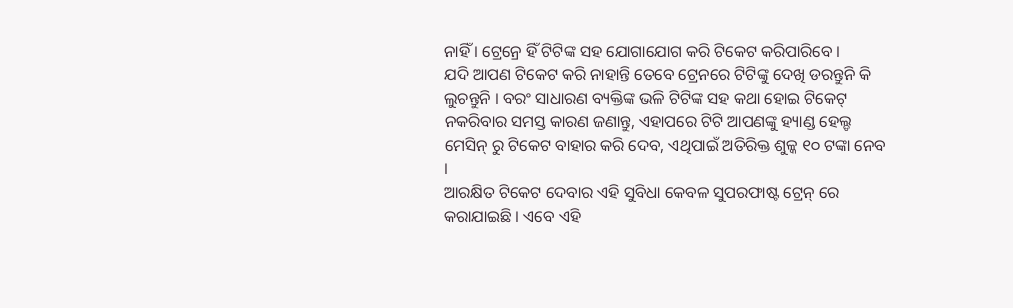ନାହିଁ । ଟ୍ରେନ୍ରେ ହିଁ ଟିଟିଙ୍କ ସହ ଯୋଗାଯୋଗ କରି ଟିକେଟ କରିପାରିବେ ।
ଯଦି ଆପଣ ଟିକେଟ କରି ନାହାନ୍ତି ତେବେ ଟ୍ରେନରେ ଟିଟିଙ୍କୁ ଦେଖି ଡରନ୍ତୁନି କି ଲୁଚନ୍ତୁନି । ବରଂ ସାଧାରଣ ବ୍ୟକ୍ତିଙ୍କ ଭଳି ଟିଟିଙ୍କ ସହ କଥା ହୋଇ ଟିକେଟ୍ ନକରିବାର ସମସ୍ତ କାରଣ ଜଣାନ୍ତୁ, ଏହାପରେ ଟିଟି ଆପଣଙ୍କୁ ହ୍ୟାଣ୍ଡ ହେଲ୍ଡ ମେସିନ୍ ରୁ ଟିକେଟ ବାହାର କରି ଦେବ, ଏଥିପାଇଁ ଅତିରିକ୍ତ ଶୁଳ୍କ ୧୦ ଟଙ୍କା ନେବ ।
ଆରକ୍ଷିତ ଟିକେଟ ଦେବାର ଏହି ସୁବିଧା କେବଳ ସୁପରଫାଷ୍ଟ ଟ୍ରେନ୍ ରେ କରାଯାଇଛି । ଏବେ ଏହି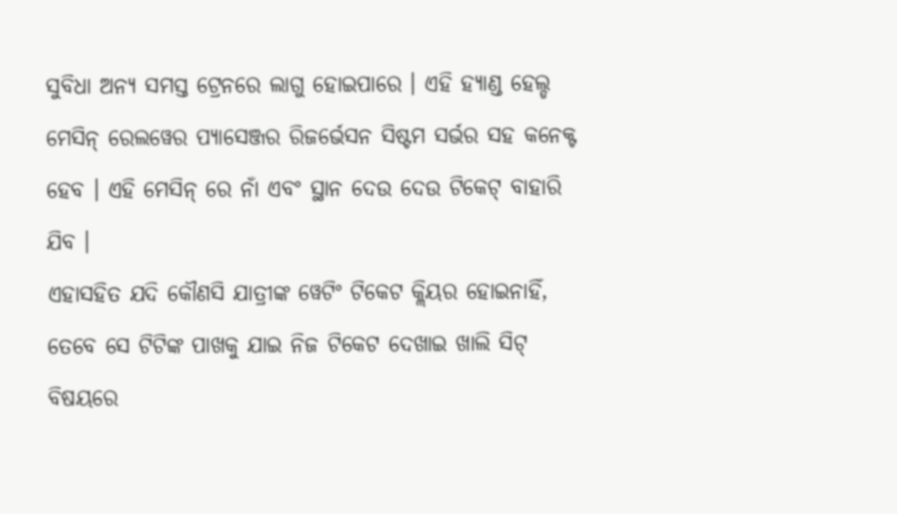ସୁବିଧା ଅନ୍ୟ ସମସ୍ତ ଟ୍ରେନରେ ଲାଗୁ ହୋଇପାରେ । ଏହି ହ୍ୟାଣ୍ଡ ହେଲ୍ଡ ମେସିନ୍ ରେଲୱେର ପ୍ୟାସେଞ୍ଜର ରିଜର୍ଭେସନ ସିଷ୍ଟମ ସର୍ଭର ସହ କନେକ୍ଟ ହେବ । ଏହି ମେସିନ୍ ରେ ନାଁ ଏବଂ ସ୍ଥାନ ଦେଉ ଦେଉ ଟିକେଟ୍ ବାହାରି ଯିବ ।
ଏହାସହିତ ଯଦି କୌଣସି ଯାତ୍ରୀଙ୍କ ୱେଟିଂ ଟିକେଟ କ୍ଲିୟର ହୋଇନାହିଁ, ତେବେ ସେ ଟିଟିଙ୍କ ପାଖକୁ ଯାଇ ନିଜ ଟିକେଟ ଦେଖାଇ ଖାଲି ସିଟ୍ ବିଷୟରେ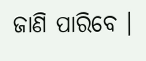ଜାଣି ପାରିବେ ।